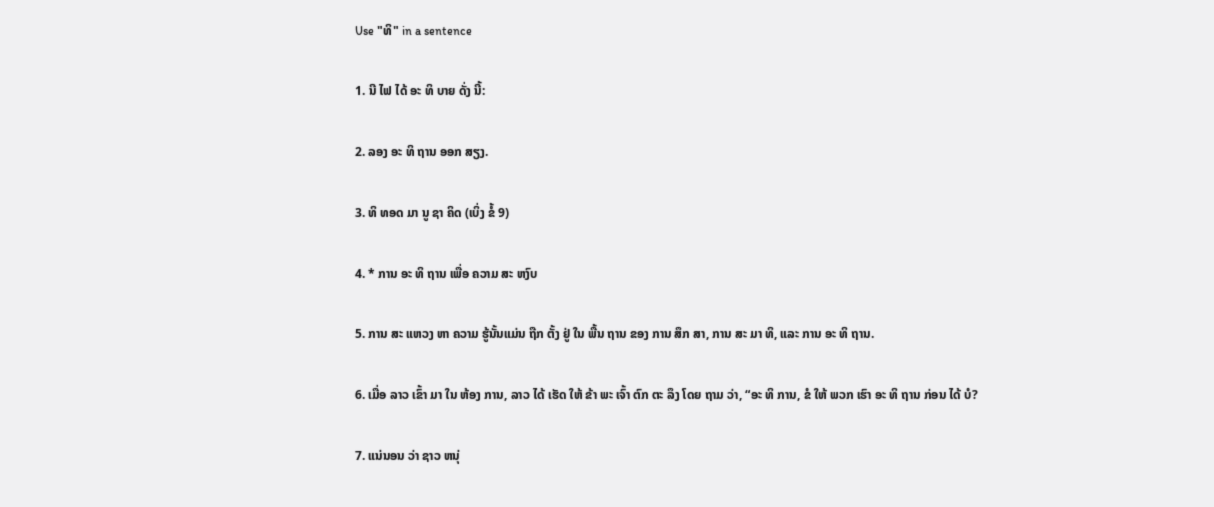Use "ທິ" in a sentence

1. ນີ ໄຟ ໄດ້ ອະ ທິ ບາຍ ດັ່ງ ນີ້:

2. ລອງ ອະ ທິ ຖານ ອອກ ສຽງ.

3. ທິ ທອດ ມາ ນູ ຊາ ຄິດ (ເບິ່ງ ຂໍ້ 9)

4. * ການ ອະ ທິ ຖານ ເພື່ອ ຄວາມ ສະ ຫງົບ

5. ການ ສະ ແຫວງ ຫາ ຄວາມ ຮູ້ນັ້ນແມ່ນ ຖືກ ຕັ້ງ ຢູ່ ໃນ ພື້ນ ຖານ ຂອງ ການ ສຶກ ສາ, ການ ສະ ມາ ທິ, ແລະ ການ ອະ ທິ ຖານ.

6. ເມື່ອ ລາວ ເຂົ້າ ມາ ໃນ ຫ້ອງ ການ, ລາວ ໄດ້ ເຮັດ ໃຫ້ ຂ້າ ພະ ເຈົ້າ ຕົກ ຕະ ລຶງ ໂດຍ ຖາມ ວ່າ, “ອະ ທິ ການ, ຂໍ ໃຫ້ ພວກ ເຮົາ ອະ ທິ ຖານ ກ່ອນ ໄດ້ ບໍ?

7. ແນ່ນອນ ວ່າ ຊາວ ຫນຸ່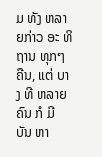ມ ທັງ ຫລາຍກ່າວ ອະ ທິ ຖານ ທຸກໆ ຄືນ, ແຕ່ ບາງ ທີ ຫລາຍ ຄົນ ກໍ ມີ ບັນ ຫາ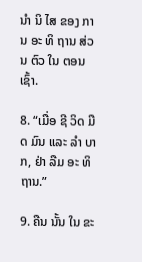ນໍາ ນິ ໄສ ຂອງ ການ ອະ ທິ ຖານ ສ່ວນ ຕົວ ໃນ ຕອນ ເຊົ້າ.

8. “ເມື່ອ ຊີ ວິດ ມືດ ມົນ ແລະ ລໍາ ບາກ, ຢ່າ ລືມ ອະ ທິ ຖານ.”

9. ຄືນ ນັ້ນ ໃນ ຂະ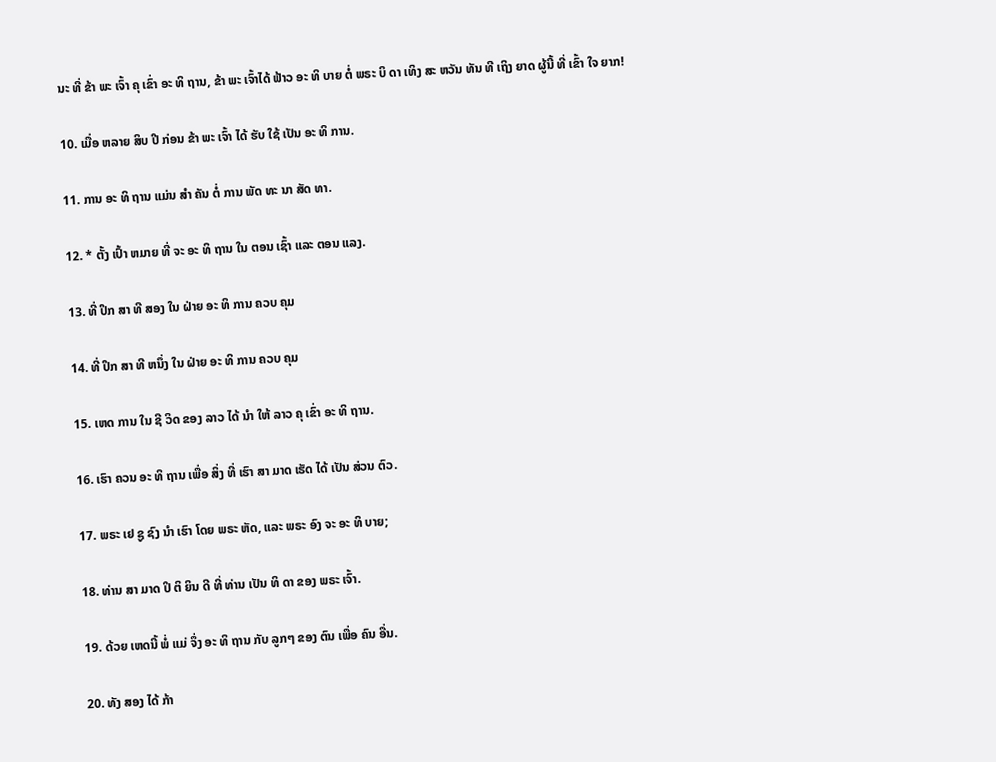ນະ ທີ່ ຂ້າ ພະ ເຈົ້າ ຄຸ ເຂົ່າ ອະ ທິ ຖານ, ຂ້າ ພະ ເຈົ້າໄດ້ ຟ້າວ ອະ ທິ ບາຍ ຕໍ່ ພຣະ ບິ ດາ ເທິງ ສະ ຫວັນ ທັນ ທີ ເຖິງ ຍາດ ຜູ້ນີ້ ທີ່ ເຂົ້າ ໃຈ ຍາກ!

10. ເມື່ອ ຫລາຍ ສິບ ປີ ກ່ອນ ຂ້າ ພະ ເຈົ້າ ໄດ້ ຮັບ ໃຊ້ ເປັນ ອະ ທິ ການ.

11. ການ ອະ ທິ ຖານ ແມ່ນ ສໍາ ຄັນ ຕໍ່ ການ ພັດ ທະ ນາ ສັດ ທາ.

12. * ຕັ້ງ ເປົ້າ ຫມາຍ ທີ່ ຈະ ອະ ທິ ຖານ ໃນ ຕອນ ເຊົ້າ ແລະ ຕອນ ແລງ.

13. ທີ່ ປຶກ ສາ ທີ ສອງ ໃນ ຝ່າຍ ອະ ທິ ການ ຄວບ ຄຸມ

14. ທີ່ ປຶກ ສາ ທີ ຫນຶ່ງ ໃນ ຝ່າຍ ອະ ທິ ການ ຄວບ ຄຸມ

15. ເຫດ ການ ໃນ ຊີ ວິດ ຂອງ ລາວ ໄດ້ ນໍາ ໃຫ້ ລາວ ຄຸ ເຂົ່າ ອະ ທິ ຖານ.

16. ເຮົາ ຄວນ ອະ ທິ ຖານ ເພື່ອ ສິ່ງ ທີ່ ເຮົາ ສາ ມາດ ເຮັດ ໄດ້ ເປັນ ສ່ວນ ຕົວ.

17. ພຣະ ເຢ ຊູ ຊົງ ນໍາ ເຮົາ ໂດຍ ພຣະ ຫັດ, ແລະ ພຣະ ອົງ ຈະ ອະ ທິ ບາຍ;

18. ທ່ານ ສາ ມາດ ປິ ຕິ ຍິນ ດີ ທີ່ ທ່ານ ເປັນ ທິ ດາ ຂອງ ພຣະ ເຈົ້າ.

19. ດ້ວຍ ເຫດນີ້ ພໍ່ ແມ່ ຈຶ່ງ ອະ ທິ ຖານ ກັບ ລູກໆ ຂອງ ຕົນ ເພື່ອ ຄົນ ອື່ນ.

20. ທັງ ສອງ ໄດ້ ກ້າ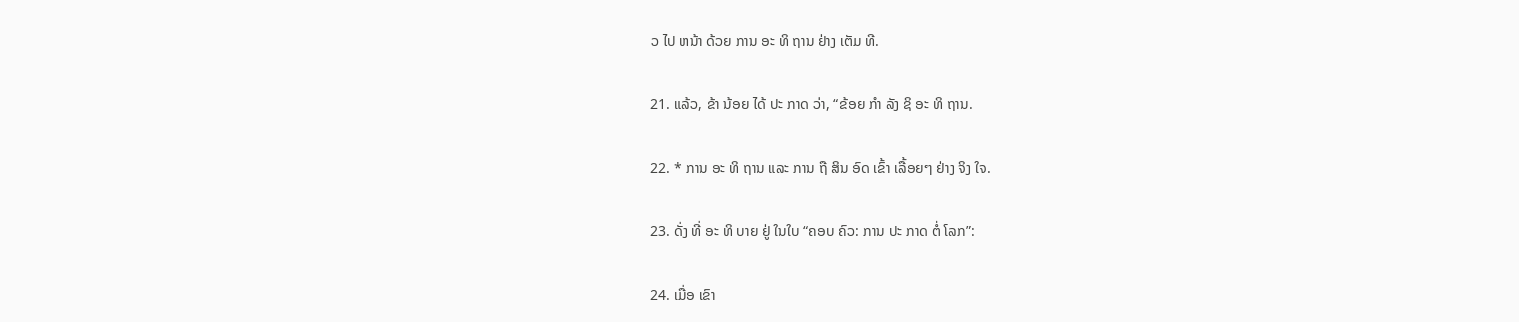ວ ໄປ ຫນ້າ ດ້ວຍ ການ ອະ ທິ ຖານ ຢ່າງ ເຕັມ ທີ.

21. ແລ້ວ, ຂ້າ ນ້ອຍ ໄດ້ ປະ ກາດ ວ່າ, “ຂ້ອຍ ກໍາ ລັງ ຊິ ອະ ທິ ຖານ.

22. * ການ ອະ ທິ ຖານ ແລະ ການ ຖື ສິນ ອົດ ເຂົ້າ ເລື້ອຍໆ ຢ່າງ ຈິງ ໃຈ.

23. ດັ່ງ ທີ່ ອະ ທິ ບາຍ ຢູ່ ໃນໃບ “ຄອບ ຄົວ: ການ ປະ ກາດ ຕໍ່ ໂລກ”:

24. ເມື່ອ ເຂົາ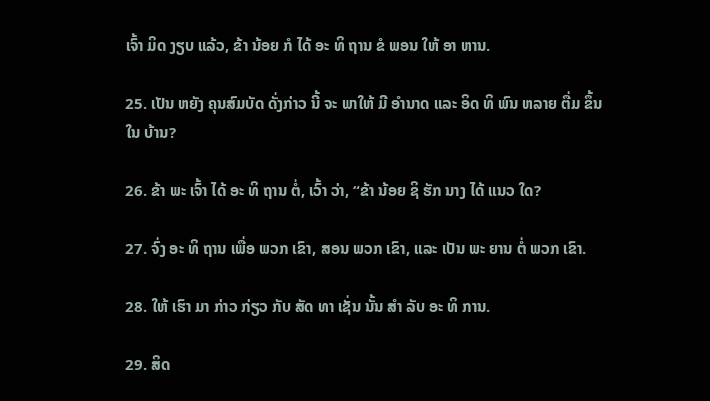ເຈົ້າ ມິດ ງຽບ ແລ້ວ, ຂ້າ ນ້ອຍ ກໍ ໄດ້ ອະ ທິ ຖານ ຂໍ ພອນ ໃຫ້ ອາ ຫານ.

25. ເປັນ ຫຍັງ ຄຸນສົມບັດ ດັ່ງກ່າວ ນີ້ ຈະ ພາໃຫ້ ມີ ອໍານາດ ແລະ ອິດ ທິ ພົນ ຫລາຍ ຕື່ມ ຂຶ້ນ ໃນ ບ້ານ?

26. ຂ້າ ພະ ເຈົ້າ ໄດ້ ອະ ທິ ຖານ ຕໍ່, ເວົ້າ ວ່າ, “ຂ້າ ນ້ອຍ ຊິ ຮັກ ນາງ ໄດ້ ແນວ ໃດ?

27. ຈົ່ງ ອະ ທິ ຖານ ເພື່ອ ພວກ ເຂົາ, ສອນ ພວກ ເຂົາ, ແລະ ເປັນ ພະ ຍານ ຕໍ່ ພວກ ເຂົາ.

28. ໃຫ້ ເຮົາ ມາ ກ່າວ ກ່ຽວ ກັບ ສັດ ທາ ເຊັ່ນ ນັ້ນ ສໍາ ລັບ ອະ ທິ ການ.

29. ສິດ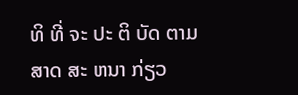ທິ ທີ່ ຈະ ປະ ຕິ ບັດ ຕາມ ສາດ ສະ ຫນາ ກ່ຽວ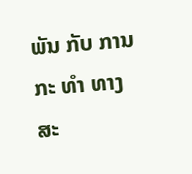ພັນ ກັບ ການ ກະ ທໍາ ທາງ ສະ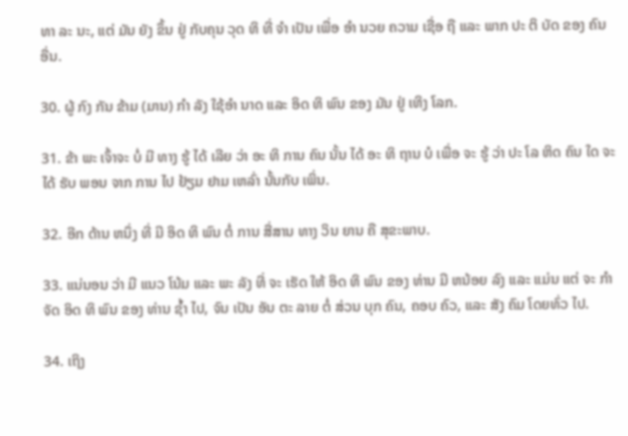ທາ ລະ ນະ, ແຕ່ ມັນ ຍັງ ຂຶ້ນ ຢູ່ ກັບຄຸນ ວຸດ ທິ ທີ່ ຈໍາ ເປັນ ເພື່ອ ອໍາ ນວຍ ຄວາມ ເຊື່ອ ຖື ແລະ ພາກ ປະ ຕິ ບັດ ຂອງ ຄົນ ອື່ນ.

30. ຜູ້ ກົງ ກັນ ຂ້າມ (ມານ) ກໍາ ລັງ ໃຊ້ອໍາ ນາດ ແລະ ອິດ ທິ ພົນ ຂອງ ມັນ ຢູ່ ເທິງ ໂລກ.

31. ຂ້າ ພະ ເຈົ້າຈະ ບໍ່ ມີ ທາງ ຮູ້ ໄດ້ ເລີຍ ວ່າ ອະ ທິ ການ ຄົນ ນັ້ນ ໄດ້ ອະ ທິ ຖານ ບໍ ເພື່ອ ຈະ ຮູ້ ວ່າ ປະ ໂລ ຫິດ ຄົນ ໃດ ຈະ ໄດ້ ຮັບ ພອນ ຈາກ ການ ໄປ ຢ້ຽມ ຢາມ ເຫລົ່າ ນັ້ນກັບ ເພິ່ນ.

32. ອີກ ດ້ານ ຫນຶ່ງ ທີ່ ມີ ອິດ ທິ ພົນ ຕໍ່ ການ ສື່ສານ ທາງ ວິນ ຍານ ຄື ສຸຂະພາບ.

33. ແນ່ນອນ ວ່າ ມີ ແນວ ໂນ້ມ ແລະ ພະ ລັງ ທີ່ ຈະ ເຮັດ ໃຫ້ ອິດ ທິ ພົນ ຂອງ ທ່ານ ມີ ຫນ້ອຍ ລົງ ແລະ ແມ່ນ ແຕ່ ຈະ ກໍາ ຈັດ ອິດ ທິ ພົນ ຂອງ ທ່ານ ຊ້ຳ ໄປ, ຈົນ ເປັນ ອັນ ຕະ ລາຍ ຕໍ່ ສ່ວນ ບຸກ ຄົນ, ຄອບ ຄົວ, ແລະ ສັງ ຄົມ ໂດຍທົ່ວ ໄປ.

34. ເຖິງ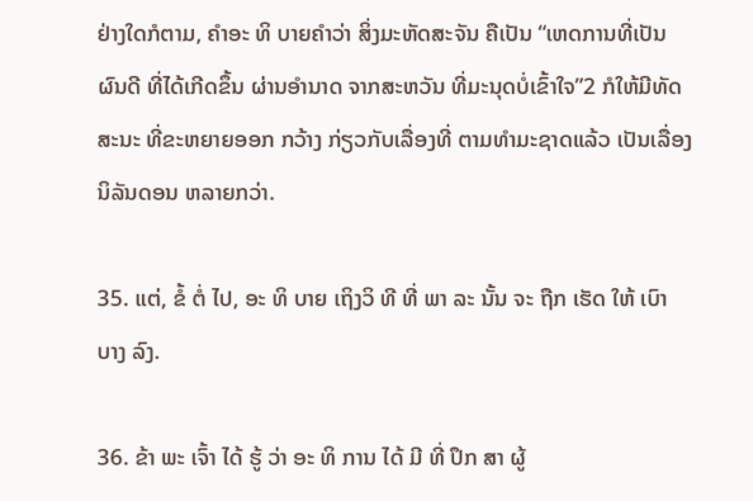ຢ່າງໃດກໍຕາມ, ຄໍາອະ ທິ ບາຍຄໍາວ່າ ສິ່ງມະຫັດສະຈັນ ຄືເປັນ “ເຫດການທີ່ເປັນຜົນດີ ທີ່ໄດ້ເກີດຂຶ້ນ ຜ່ານອໍານາດ ຈາກສະຫວັນ ທີ່ມະນຸດບໍ່ເຂົ້າໃຈ”2 ກໍໃຫ້ມີທັດສະນະ ທີ່ຂະຫຍາຍອອກ ກວ້າງ ກ່ຽວກັບເລື່ອງທີ່ ຕາມທໍາມະຊາດແລ້ວ ເປັນເລື່ອງ ນິລັນດອນ ຫລາຍກວ່າ.

35. ແຕ່, ຂໍ້ ຕໍ່ ໄປ, ອະ ທິ ບາຍ ເຖິງວິ ທີ ທີ່ ພາ ລະ ນັ້ນ ຈະ ຖືກ ເຮັດ ໃຫ້ ເບົາ ບາງ ລົງ.

36. ຂ້າ ພະ ເຈົ້າ ໄດ້ ຮູ້ ວ່າ ອະ ທິ ການ ໄດ້ ມີ ທີ່ ປຶກ ສາ ຜູ້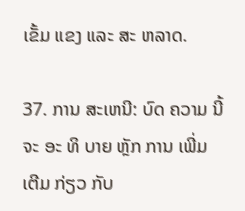ເຂັ້ມ ແຂງ ແລະ ສະ ຫລາດ.

37. ການ ສະເຫນີ: ບົດ ຄວາມ ນີ້ ຈະ ອະ ທິ ບາຍ ຫຼັກ ການ ເພີ່ມ ເຕີມ ກ່ຽວ ກັບ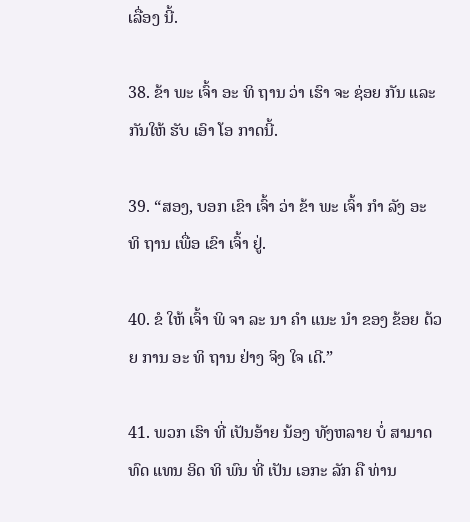ເລື່ອງ ນີ້.

38. ຂ້າ ພະ ເຈົ້າ ອະ ທິ ຖານ ວ່າ ເຮົາ ຈະ ຊ່ອຍ ກັນ ແລະ ກັນໃຫ້ ຮັບ ເອົາ ໂອ ກາດນີ້.

39. “ສອງ, ບອກ ເຂົາ ເຈົ້າ ວ່າ ຂ້າ ພະ ເຈົ້າ ກໍາ ລັງ ອະ ທິ ຖານ ເພື່ອ ເຂົາ ເຈົ້າ ຢູ່.

40. ຂໍ ໃຫ້ ເຈົ້າ ພິ ຈາ ລະ ນາ ຄໍາ ແນະ ນໍາ ຂອງ ຂ້ອຍ ດ້ວຍ ການ ອະ ທິ ຖານ ຢ່າງ ຈິງ ໃຈ ເດີ.”

41. ພວກ ເຮົາ ທີ່ ເປັນອ້າຍ ນ້ອງ ທັງຫລາຍ ບໍ່ ສາມາດ ທົດ ແທນ ອິດ ທິ ພົນ ທີ່ ເປັນ ເອກະ ລັກ ຄື ທ່ານ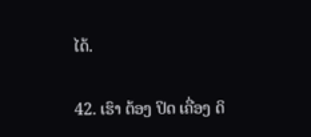ໄດ້.

42. ເຮົາ ຕ້ອງ ປິດ ເຄື່ອງ ດິ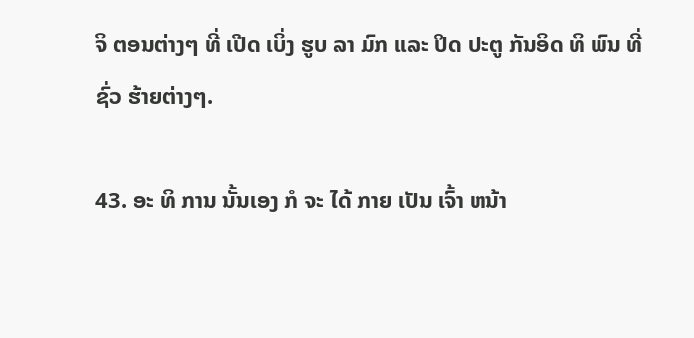ຈິ ຕອນຕ່າງໆ ທີ່ ເປີດ ເບິ່ງ ຮູບ ລາ ມົກ ແລະ ປິດ ປະຕູ ກັນອິດ ທິ ພົນ ທີ່ຊົ່ວ ຮ້າຍຕ່າງໆ.

43. ອະ ທິ ການ ນັ້ນເອງ ກໍ ຈະ ໄດ້ ກາຍ ເປັນ ເຈົ້າ ຫນ້າ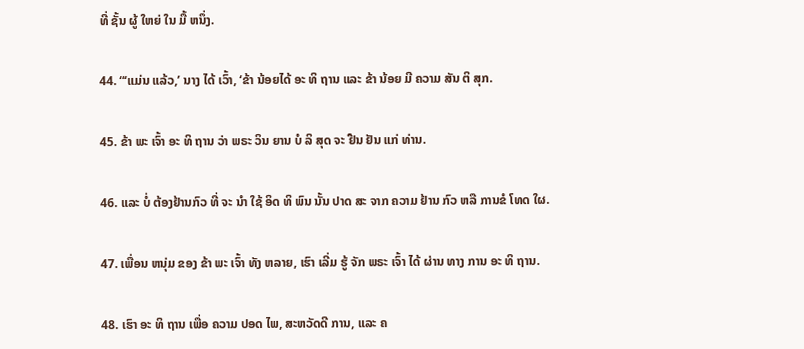ທີ່ ຊັ້ນ ຜູ້ ໃຫຍ່ ໃນ ມື້ ຫນຶ່ງ.

44. “‘ແມ່ນ ແລ້ວ,’ ນາງ ໄດ້ ເວົ້າ, ‘ຂ້າ ນ້ອຍໄດ້ ອະ ທິ ຖານ ແລະ ຂ້າ ນ້ອຍ ມີ ຄວາມ ສັນ ຕິ ສຸກ.

45. ຂ້າ ພະ ເຈົ້າ ອະ ທິ ຖານ ວ່າ ພຣະ ວິນ ຍານ ບໍ ລິ ສຸດ ຈະ ຢືນ ຢັນ ແກ່ ທ່ານ.

46. ແລະ ບໍ່ ຕ້ອງຢ້ານກົວ ທີ່ ຈະ ນໍາ ໃຊ້ ອິດ ທິ ພົນ ນັ້ນ ປາດ ສະ ຈາກ ຄວາມ ຢ້ານ ກົວ ຫລື ການຂໍ ໂທດ ໃຜ.

47. ເພື່ອນ ຫນຸ່ມ ຂອງ ຂ້າ ພະ ເຈົ້າ ທັງ ຫລາຍ, ເຮົາ ເລີ່ມ ຮູ້ ຈັກ ພຣະ ເຈົ້າ ໄດ້ ຜ່ານ ທາງ ການ ອະ ທິ ຖານ.

48. ເຮົາ ອະ ທິ ຖານ ເພື່ອ ຄວາມ ປອດ ໄພ, ສະຫວັດດີ ການ, ແລະ ຄ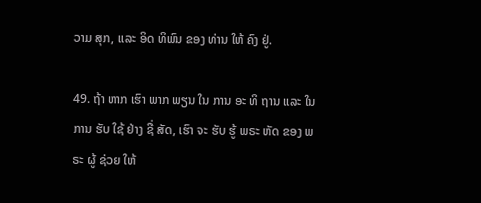ວາມ ສຸກ, ແລະ ອິດ ທິພົນ ຂອງ ທ່ານ ໃຫ້ ຄົງ ຢູ່.

49. ຖ້າ ຫາກ ເຮົາ ພາກ ພຽນ ໃນ ການ ອະ ທິ ຖານ ແລະ ໃນ ການ ຮັບ ໃຊ້ ຢ່າງ ຊື່ ສັດ, ເຮົາ ຈະ ຮັບ ຮູ້ ພຣະ ຫັດ ຂອງ ພຣະ ຜູ້ ຊ່ວຍ ໃຫ້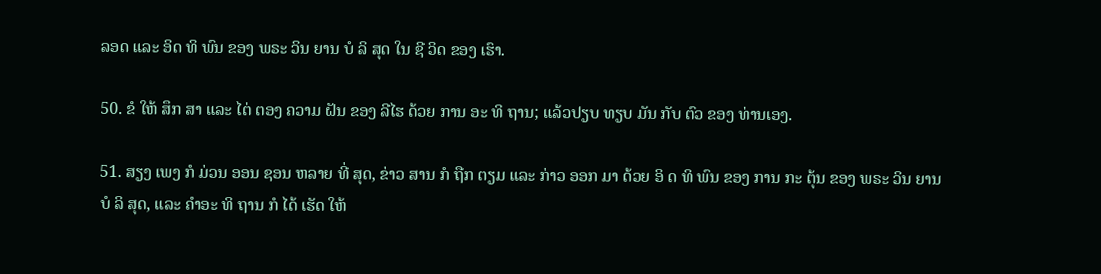ລອດ ແລະ ອິດ ທິ ພົນ ຂອງ ພຣະ ວິນ ຍານ ບໍ ລິ ສຸດ ໃນ ຊີ ວິດ ຂອງ ເຮົາ.

50. ຂໍ ໃຫ້ ສຶກ ສາ ແລະ ໄຕ່ ຕອງ ຄວາມ ຝັນ ຂອງ ລີໄຮ ດ້ວຍ ການ ອະ ທິ ຖານ; ແລ້ວປຽບ ທຽບ ມັນ ກັບ ຕົວ ຂອງ ທ່ານເອງ.

51. ສຽງ ເພງ ກໍ ມ່ວນ ອອນ ຊອນ ຫລາຍ ທີ່ ສຸດ, ຂ່າວ ສານ ກໍ ຖືກ ຕຽມ ແລະ ກ່າວ ອອກ ມາ ດ້ວຍ ອິ ດ ທິ ພົນ ຂອງ ການ ກະ ຕຸ້ນ ຂອງ ພຣະ ວິນ ຍານ ບໍ ລິ ສຸດ, ແລະ ຄໍາອະ ທິ ຖານ ກໍ ໄດ້ ເຮັດ ໃຫ້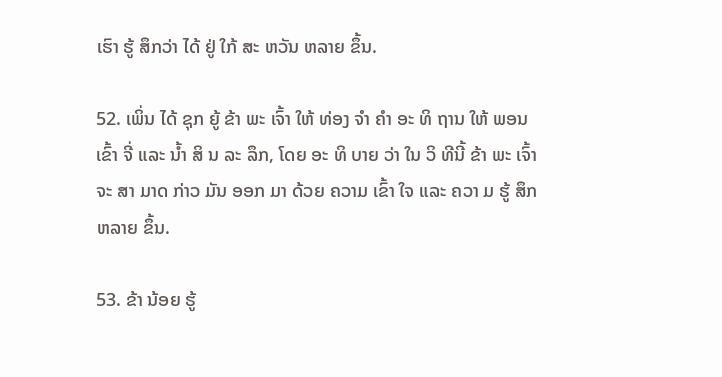ເຮົາ ຮູ້ ສຶກວ່າ ໄດ້ ຢູ່ ໃກ້ ສະ ຫວັນ ຫລາຍ ຂຶ້ນ.

52. ເພິ່ນ ໄດ້ ຊຸກ ຍູ້ ຂ້າ ພະ ເຈົ້າ ໃຫ້ ທ່ອງ ຈໍາ ຄໍາ ອະ ທິ ຖານ ໃຫ້ ພອນ ເຂົ້າ ຈີ່ ແລະ ນ້ຳ ສິ ນ ລະ ລຶກ, ໂດຍ ອະ ທິ ບາຍ ວ່າ ໃນ ວິ ທີນີ້ ຂ້າ ພະ ເຈົ້າ ຈະ ສາ ມາດ ກ່າວ ມັນ ອອກ ມາ ດ້ວຍ ຄວາມ ເຂົ້າ ໃຈ ແລະ ຄວາ ມ ຮູ້ ສຶກຫລາຍ ຂຶ້ນ.

53. ຂ້າ ນ້ອຍ ຮູ້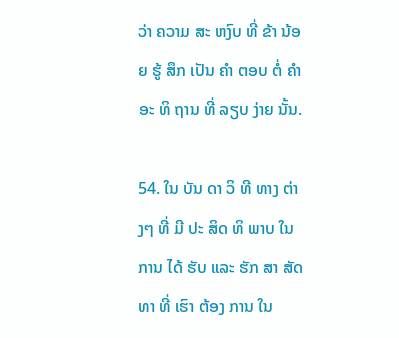ວ່າ ຄວາມ ສະ ຫງົບ ທີ່ ຂ້າ ນ້ອຍ ຮູ້ ສຶກ ເປັນ ຄໍາ ຕອບ ຕໍ່ ຄໍາ ອະ ທິ ຖານ ທີ່ ລຽບ ງ່າຍ ນັ້ນ.

54. ໃນ ບັນ ດາ ວິ ທີ ທາງ ຕ່າງໆ ທີ່ ມີ ປະ ສິດ ທິ ພາບ ໃນ ການ ໄດ້ ຮັບ ແລະ ຮັກ ສາ ສັດ ທາ ທີ່ ເຮົາ ຕ້ອງ ການ ໃນ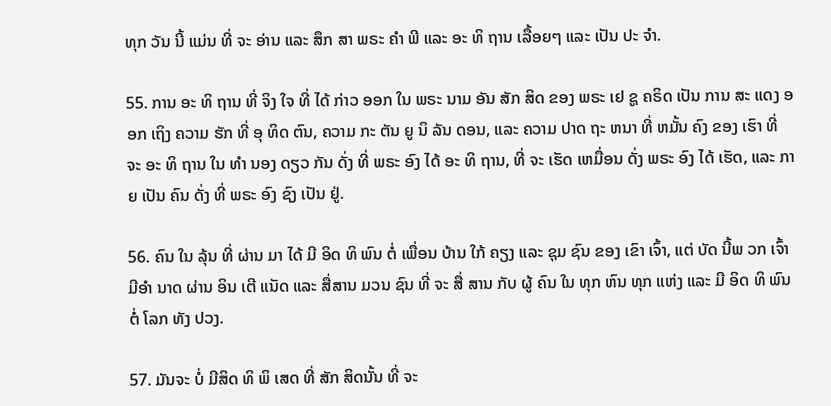ທຸກ ວັນ ນີ້ ແມ່ນ ທີ່ ຈະ ອ່ານ ແລະ ສຶກ ສາ ພຣະ ຄໍາ ພີ ແລະ ອະ ທິ ຖານ ເລື້ອຍໆ ແລະ ເປັນ ປະ ຈໍາ.

55. ການ ອະ ທິ ຖານ ທີ່ ຈິງ ໃຈ ທີ່ ໄດ້ ກ່າວ ອອກ ໃນ ພຣະ ນາມ ອັນ ສັກ ສິດ ຂອງ ພຣະ ເຢ ຊູ ຄຣິດ ເປັນ ການ ສະ ແດງ ອອກ ເຖິງ ຄວາມ ຮັກ ທີ່ ອຸ ທິດ ຕົນ, ຄວາມ ກະ ຕັນ ຍູ ນິ ລັນ ດອນ, ແລະ ຄວາມ ປາດ ຖະ ຫນາ ທີ່ ຫມັ້ນ ຄົງ ຂອງ ເຮົາ ທີ່ ຈະ ອະ ທິ ຖານ ໃນ ທໍາ ນອງ ດຽວ ກັນ ດັ່ງ ທີ່ ພຣະ ອົງ ໄດ້ ອະ ທິ ຖານ, ທີ່ ຈະ ເຮັດ ເຫມື່ອນ ດັ່ງ ພຣະ ອົງ ໄດ້ ເຮັດ, ແລະ ກາຍ ເປັນ ຄົນ ດັ່ງ ທີ່ ພຣະ ອົງ ຊົງ ເປັນ ຢູ່.

56. ຄົນ ໃນ ລຸ້ນ ທີ່ ຜ່ານ ມາ ໄດ້ ມີ ອິດ ທິ ພົນ ຕໍ່ ເພື່ອນ ບ້ານ ໃກ້ ຄຽງ ແລະ ຊຸມ ຊົນ ຂອງ ເຂົາ ເຈົ້າ, ແຕ່ ບັດ ນີ້ພ ວກ ເຈົ້າມີອໍາ ນາດ ຜ່ານ ອິນ ເຕີ ແນັດ ແລະ ສື່ສານ ມວນ ຊົນ ທີ່ ຈະ ສື່ ສານ ກັບ ຜູ້ ຄົນ ໃນ ທຸກ ຫົນ ທຸກ ແຫ່ງ ແລະ ມີ ອິດ ທິ ພົນ ຕໍ່ ໂລກ ທັງ ປວງ.

57. ມັນຈະ ບໍ່ ມີສິດ ທິ ພິ ເສດ ທີ່ ສັກ ສິດນັ້ນ ທີ່ ຈະ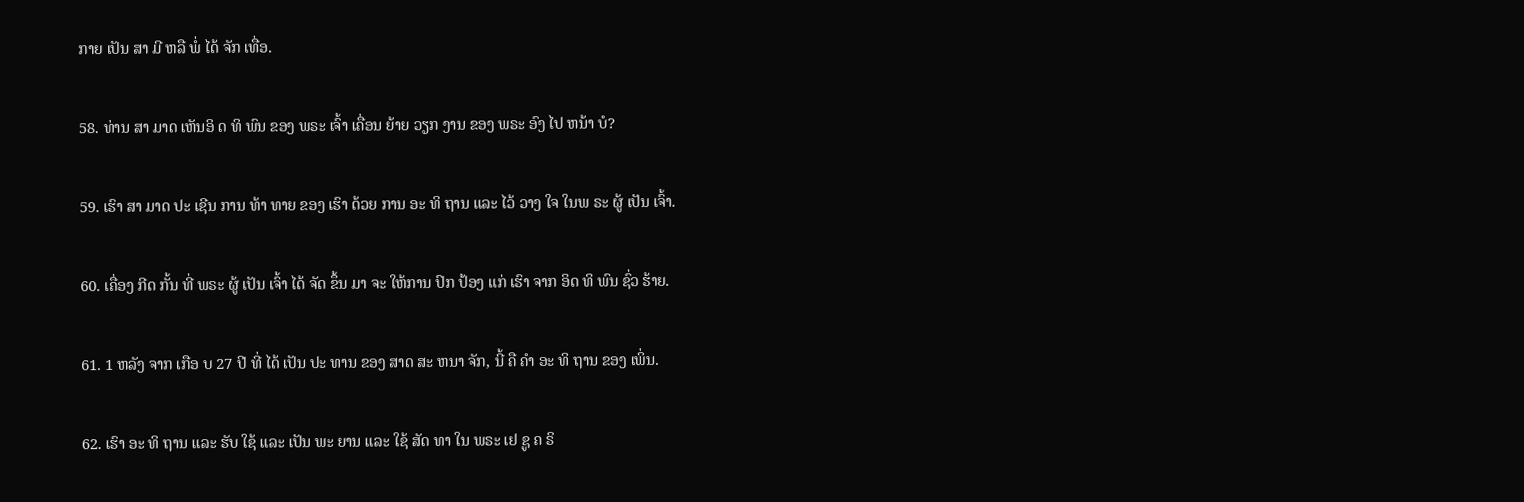ກາຍ ເປັນ ສາ ມີ ຫລື ພໍ່ ໄດ້ ຈັກ ເທື່ອ.

58. ທ່ານ ສາ ມາດ ເຫັນອິ ດ ທິ ພົນ ຂອງ ພຣະ ເຈົ້າ ເຄື່ອນ ຍ້າຍ ວຽກ ງານ ຂອງ ພຣະ ອົງ ໄປ ຫນ້າ ບໍ?

59. ເຮົາ ສາ ມາດ ປະ ເຊີນ ການ ທ້າ ທາຍ ຂອງ ເຮົາ ດ້ວຍ ການ ອະ ທິ ຖານ ແລະ ໄວ້ ວາງ ໃຈ ໃນພ ຣະ ຜູ້ ເປັນ ເຈົ້າ.

60. ເຄື່ອງ ກີດ ກັ້ນ ທີ່ ພຣະ ຜູ້ ເປັນ ເຈົ້າ ໄດ້ ຈັດ ຂຶ້ນ ມາ ຈະ ໃຫ້ການ ປົກ ປ້ອງ ແກ່ ເຮົາ ຈາກ ອິດ ທິ ພົນ ຊົ່ວ ຮ້າຍ.

61. 1 ຫລັງ ຈາກ ເກືອ ບ 27 ປີ ທີ່ ໄດ້ ເປັນ ປະ ທານ ຂອງ ສາດ ສະ ຫນາ ຈັກ, ນີ້ ຄື ຄໍາ ອະ ທິ ຖານ ຂອງ ເພິ່ນ.

62. ເຮົາ ອະ ທິ ຖານ ແລະ ຮັບ ໃຊ້ ແລະ ເປັນ ພະ ຍານ ແລະ ໃຊ້ ສັດ ທາ ໃນ ພຣະ ເຢ ຊູ ຄ ຣິ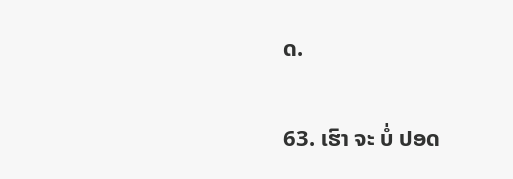ດ.

63. ເຮົາ ຈະ ບໍ່ ປອດ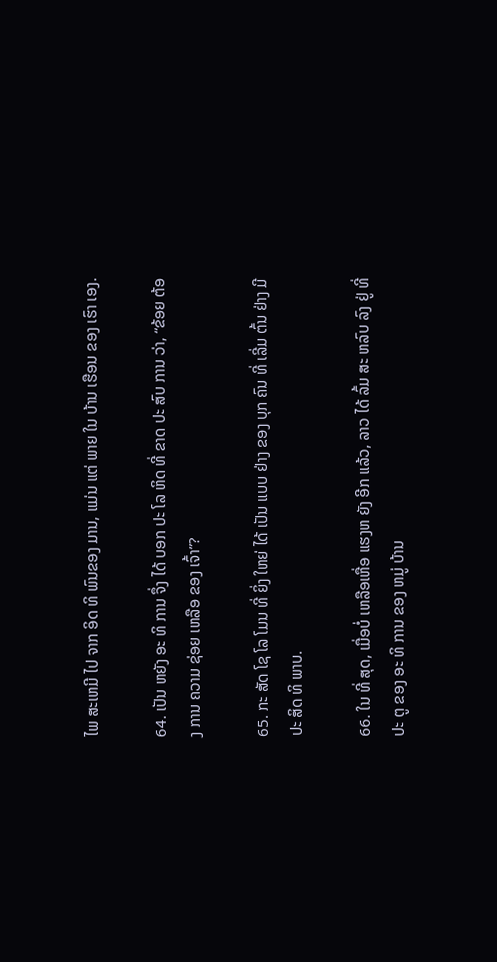ໄພ ສະເຫມີ ໄປ ຈາກ ອິດ ທິ ພົນຂອງ ມານ, ແມ່ນ ແຕ່ ພາຍ ໃນ ບ້ານ ເຮືອນ ຂອງ ເຮົາ ເອງ.

64. ເປັນ ຫຍັງ ອະ ທິ ການ ຈຶ່ງ ໄດ້ ບອກ ປະ ໂລ ຫິດ ທີ່ ຂາດ ປະ ສົບ ການ ວ່າ, “ຂ້ອຍ ຕ້ອງ ການ ຄວາມ ຊ່ອຍ ເຫລືອ ຂອງ ເຈົ້າ”?

65. ກະ ສັດ ໂຊ ໂລ ໂມນ ທີ່ ຍິ່ງ ໃຫຍ່ ໄດ້ ເປັນ ແບບ ຢ່າງ ຂອງ ບຸກ ຄົນ ທີ່ ເລີ່ມ ຕົ້ນ ຢ່າງ ມີ ປະ ສິດ ທິ ພາບ.

66. ໃນ ທີ່ ສຸດ, ເມື່ອບໍ່ ເຫລືອເຫື່ອ ແຮງຫ ຍັງ ອີກ ແລ້ວ, ລາວ ໄດ້ ລົ້ມ ສະ ຫລົບ ລົງ ຢູ່ ທີ່ ປະ ຕູ ຂອງ ອະ ທິ ການ ຂອງ ຫມູ່ ບ້ານ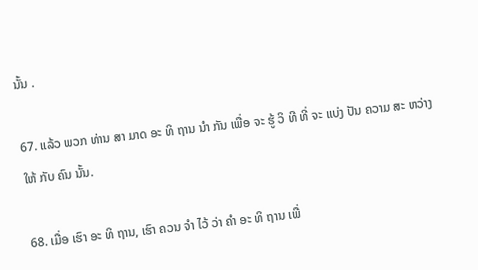ນັ້ນ .

67. ແລ້ວ ພວກ ທ່ານ ສາ ມາດ ອະ ທິ ຖານ ນໍາ ກັນ ເພື່ອ ຈະ ຮູ້ ວິ ທີ ທີ່ ຈະ ແບ່ງ ປັນ ຄວາມ ສະ ຫວ່າງ ໃຫ້ ກັບ ຄົນ ນັ້ນ.

68. ເມື່ອ ເຮົາ ອະ ທິ ຖານ, ເຮົາ ຄວນ ຈໍາ ໄວ້ ວ່າ ຄໍາ ອະ ທິ ຖານ ເພື່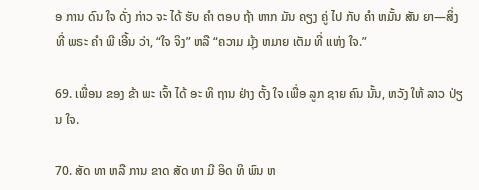ອ ການ ດົນ ໃຈ ດັ່ງ ກ່າວ ຈະ ໄດ້ ຮັບ ຄໍາ ຕອບ ຖ້າ ຫາກ ມັນ ຄຽງ ຄູ່ ໄປ ກັບ ຄໍາ ຫມັ້ນ ສັນ ຍາ—ສິ່ງ ທີ່ ພຣະ ຄໍາ ພີ ເອີ້ນ ວ່າ, “ໃຈ ຈິງ” ຫລື “ຄວາມ ມຸ້ງ ຫມາຍ ເຕັມ ທີ່ ແຫ່ງ ໃຈ.”

69. ເພື່ອນ ຂອງ ຂ້າ ພະ ເຈົ້າ ໄດ້ ອະ ທິ ຖານ ຢ່າງ ຕັ້ງ ໃຈ ເພື່ອ ລູກ ຊາຍ ຄົນ ນັ້ນ, ຫວັງ ໃຫ້ ລາວ ປ່ຽນ ໃຈ.

70. ສັດ ທາ ຫລື ການ ຂາດ ສັດ ທາ ມີ ອິດ ທິ ພົນ ຫ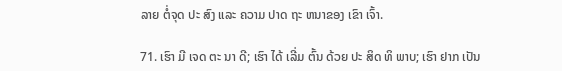ລາຍ ຕໍ່ຈຸດ ປະ ສົງ ແລະ ຄວາມ ປາດ ຖະ ຫນາຂອງ ເຂົາ ເຈົ້າ.

71. ເຮົາ ມີ ເຈດ ຕະ ນາ ດີ; ເຮົາ ໄດ້ ເລີ່ມ ຕົ້ນ ດ້ວຍ ປະ ສິດ ທິ ພາບ; ເຮົາ ຢາກ ເປັນ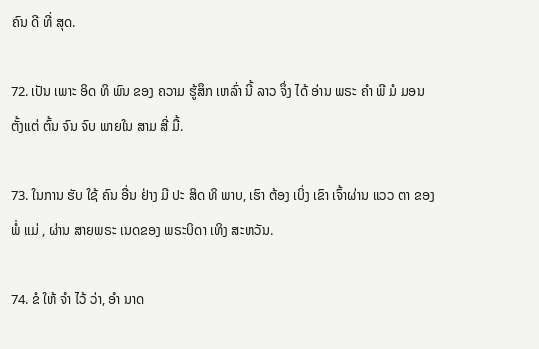ຄົນ ດີ ທີ່ ສຸດ.

72. ເປັນ ເພາະ ອິດ ທິ ພົນ ຂອງ ຄວາມ ຮູ້ສຶກ ເຫລົ່າ ນີ້ ລາວ ຈຶ່ງ ໄດ້ ອ່ານ ພຣະ ຄໍາ ພີ ມໍ ມອນ ຕັ້ງແຕ່ ຕົ້ນ ຈົນ ຈົບ ພາຍໃນ ສາມ ສີ່ ມື້.

73. ໃນການ ຮັບ ໃຊ້ ຄົນ ອື່ນ ຢ່າງ ມີ ປະ ສິດ ທິ ພາບ, ເຮົາ ຕ້ອງ ເບິ່ງ ເຂົາ ເຈົ້າຜ່ານ ແວວ ຕາ ຂອງ ພໍ່ ແມ່ , ຜ່ານ ສາຍພຣະ ເນດຂອງ ພຣະບິດາ ເທິງ ສະຫວັນ.

74. ຂໍ ໃຫ້ ຈໍາ ໄວ້ ວ່າ, ອໍາ ນາດ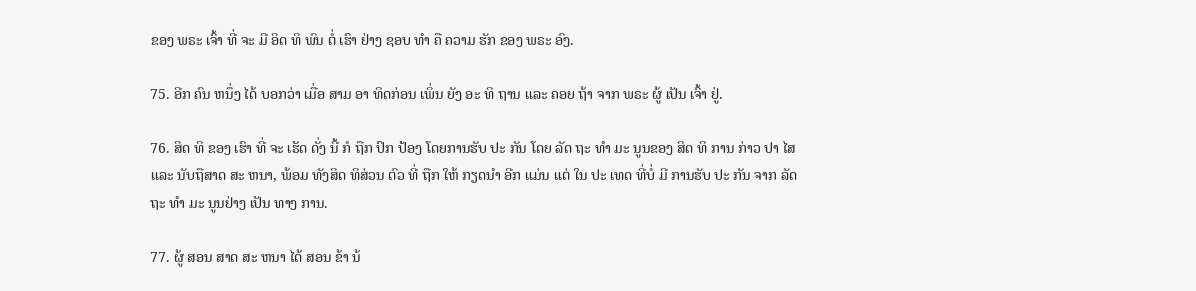ຂອງ ພຣະ ເຈົ້າ ທີ່ ຈະ ມີ ອິດ ທິ ພົນ ຕໍ່ ເຮົາ ຢ່າງ ຊອບ ທໍາ ຄື ຄວາມ ຮັກ ຂອງ ພຣະ ອົງ.

75. ອີກ ຄົນ ຫນຶ່ງ ໄດ້ ບອກວ່າ ເມື່ອ ສາມ ອາ ທິດກ່ອນ ເພິ່ນ ຍັງ ອະ ທິ ຖານ ແລະ ຄອຍ ຖ້າ ຈາກ ພຣະ ຜູ້ ເປັນ ເຈົ້າ ຢູ່.

76. ສິດ ທິ ຂອງ ເຮົາ ທີ່ ຈະ ເຮັດ ດັ່ງ ນີ້ ກໍ ຖືກ ປົກ ປ້ອງ ໂດຍການຮັບ ປະ ກັນ ໂດຍ ລັດ ຖະ ທໍາ ມະ ນູນຂອງ ສິດ ທິ ການ ກ່າວ ປາ ໄສ ແລະ ນັບຖືສາດ ສະ ຫນາ, ພ້ອມ ທັງສິດ ທິສ່ວນ ຕົວ ທີ່ ຖືກ ໃຫ້ ກຽດນໍາ ອີກ ແມ່ນ ແຕ່ ໃນ ປະ ເທດ ທີ່ບໍ່ ມີ ການຮັບ ປະ ກັນ ຈາກ ລັດ ຖະ ທໍາ ມະ ນູນຢ່າງ ເປັນ ທາງ ການ.

77. ຜູ້ ສອນ ສາດ ສະ ຫນາ ໄດ້ ສອນ ຂ້າ ນ້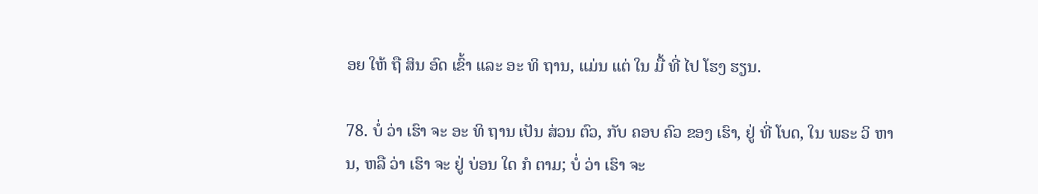ອຍ ໃຫ້ ຖື ສິນ ອົດ ເຂົ້າ ແລະ ອະ ທິ ຖານ, ແມ່ນ ແຕ່ ໃນ ມື້ ທີ່ ໄປ ໂຮງ ຮຽນ.

78. ບໍ່ ວ່າ ເຮົາ ຈະ ອະ ທິ ຖານ ເປັນ ສ່ວນ ຕົວ, ກັບ ຄອບ ຄົວ ຂອງ ເຮົາ, ຢູ່ ທີ່ ໂບດ, ໃນ ພຣະ ວິ ຫານ, ຫລື ວ່າ ເຮົາ ຈະ ຢູ່ ບ່ອນ ໃດ ກໍ ຕາມ; ບໍ່ ວ່າ ເຮົາ ຈະ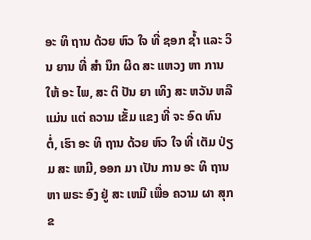ອະ ທິ ຖານ ດ້ວຍ ຫົວ ໃຈ ທີ່ ຊອກ ຊ້ຳ ແລະ ວິນ ຍານ ທີ່ ສໍາ ນຶກ ຜິດ ສະ ແຫວງ ຫາ ການ ໃຫ້ ອະ ໄພ, ສະ ຕິ ປັນ ຍາ ເທິງ ສະ ຫວັນ ຫລື ແມ່ນ ແຕ່ ຄວາມ ເຂັ້ມ ແຂງ ທີ່ ຈະ ອົດ ທົນ ຕໍ່, ເຮົາ ອະ ທິ ຖານ ດ້ວຍ ຫົວ ໃຈ ທີ່ ເຕັມ ປ່ຽມ ສະ ເຫມີ, ອອກ ມາ ເປັນ ການ ອະ ທິ ຖານ ຫາ ພຣະ ອົງ ຢູ່ ສະ ເຫມີ ເພື່ອ ຄວາມ ຜາ ສຸກ ຂ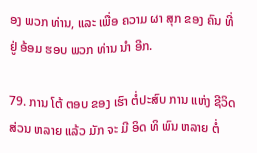ອງ ພວກ ທ່ານ, ແລະ ເພື່ອ ຄວາມ ຜາ ສຸກ ຂອງ ຄົນ ທີ່ ຢູ່ ອ້ອມ ຮອບ ພວກ ທ່ານ ນໍາ ອີກ.

79. ການ ໂຕ້ ຕອບ ຂອງ ເຮົາ ຕໍ່ປະສົບ ການ ແຫ່ງ ຊີວິດ ສ່ວນ ຫລາຍ ແລ້ວ ມັກ ຈະ ມີ ອິດ ທິ ພົນ ຫລາຍ ຕໍ່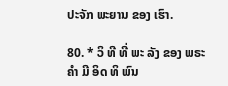ປະຈັກ ພະຍານ ຂອງ ເຮົາ.

80. * ວິ ທີ ທີ່ ພະ ລັງ ຂອງ ພຣະ ຄໍາ ມີ ອິດ ທິ ພົນ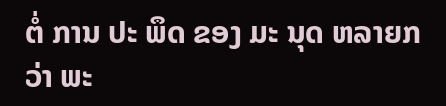ຕໍ່ ການ ປະ ພຶດ ຂອງ ມະ ນຸດ ຫລາຍກວ່າ ພະ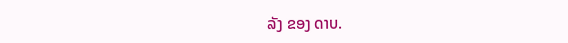ລັງ ຂອງ ດາບ.